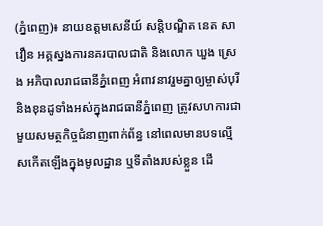(ភ្នំពេញ)៖ នាយឧត្តមសេនីយ៍ សន្ដិបណ្ឌិត នេត សាវឿន អគ្គស្នងការនគរបាលជាតិ និងលោក ឃួង ស្រេង អភិបាលរាជធានីភ្នំពេញ អំពាវនាវរួមគ្នាឲ្យម្ចាស់បុរី និងខុនដូទាំងអស់ក្នុងរាជធានីភ្នំពេញ ត្រូវសហការជាមួយសមត្ថកិច្ចជំនាញពាក់ព័ន្ធ នៅពេលមានបទល្មើសកើតឡើងក្នុងមូលដ្ឋាន ឬទីតាំងរបស់ខ្លួន ដើ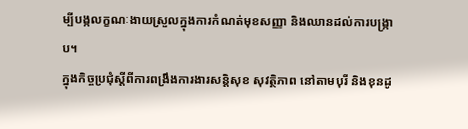ម្បីបង្កលក្ខណៈងាយស្រួលក្នុងការកំណត់មុខសញ្ញា និងឈានដល់ការបង្ក្រាប។
ក្នុងកិច្ចប្រជុំស្ដីពីការពង្រឹងការងារសន្ដិសុខ សុវត្ថិភាព នៅតាមបុរី និងខុនដូ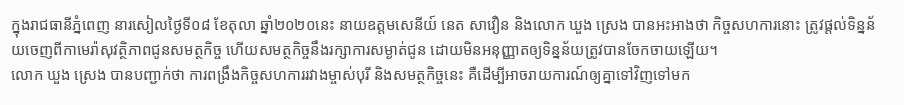ក្នុងរាជធានីភ្នំពេញ នារសៀលថ្ងៃទី០៨ ខែតុលា ឆ្នាំ២០២០នេះ នាយឧត្តមសេនីយ៍ នេត សាវឿន និងលោក ឃួង ស្រេង បានអះអាងថា កិច្ចសហការនោះ ត្រូវផ្ដល់ទិន្នន័យចេញពីកាមេរ៉ាសុវត្ថិភាពជូនសមត្ថកិច្ច ហើយសមត្ថកិច្ចនឹងរក្សាការសម្ងាត់ជូន ដោយមិនអនុញ្ញាតឲ្យទិន្នន័យត្រូវបានចែកចាយឡើយ។
លោក ឃួង ស្រេង បានបញ្ជាក់ថា ការពង្រឹងកិច្ចសហការរវាងម្ចាស់បុរី និងសមត្ថកិច្ចនេះ គឺដើម្បីអាចរាយការណ៍ឲ្យគ្នាទៅវិញទៅមក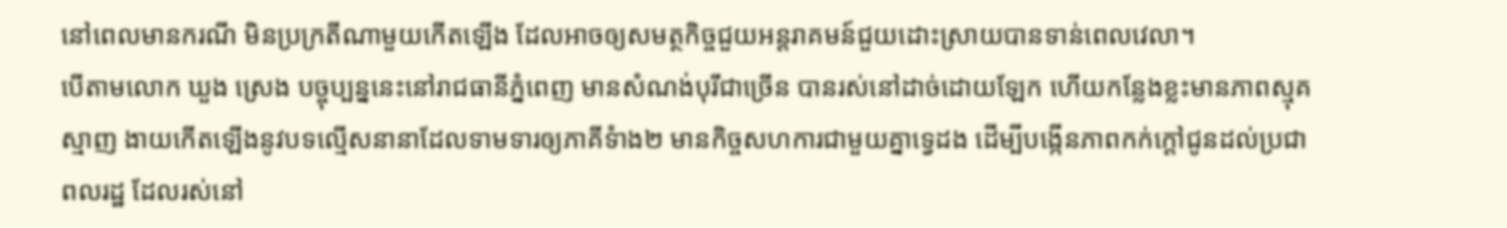នៅពេលមានករណី មិនប្រក្រតីណាមួយកើតឡើង ដែលអាចឲ្យសមត្ថកិច្ចជួយអន្តរាគមន៍ជួយដោះស្រាយបានទាន់ពេលវេលា។
បើតាមលោក ឃួង ស្រេង បច្ចុប្បន្ននេះនៅរាជធានីភ្នំពេញ មានសំណង់បុរីជាច្រើន បានរស់នៅដាច់ដោយឡែក ហើយកន្លែងខ្លះមានភាពស្មុគស្មាញ ងាយកើតឡើងនូវបទល្មើសនានាដែលទាមទារឲ្យភាគីទំាង២ មានកិច្ចសហការជាមួយគ្នាទ្វេដង ដើម្បីបង្កើនភាពកក់ក្តៅជូនដល់ប្រជាពលរដ្ឋ ដែលរស់នៅ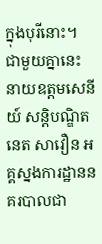ក្នុងបុរីនោះ។
ជាមួយគ្នានេះ នាយឧត្តមសេនីយ៍ សន្តិបណ្ឌិត នេត សាវឿន អគ្គស្នងការដ្ឋាននគរបាលជា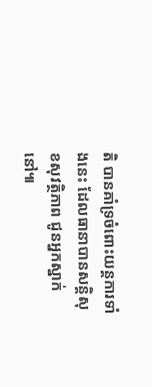តិ បានគាំទ្រចំពោះយន្តការទាំងនេះ ដែលធានាបានសន្តិសុខសុវត្ថិភាព ជូនអ្នកស្នាក់នៅ៕